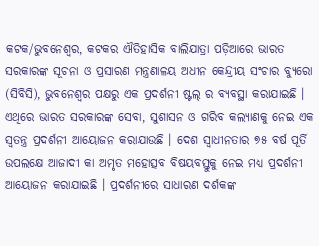କଟକ/ଭୁବନେଶ୍ୱର, କଟକର ଐତିହାସିକ ବାଲିଯାତ୍ରା ପଡ଼ିଆରେ ଭାରତ ସରକାରଙ୍କ ସୂଚନା ଓ ପ୍ରସାରଣ ମନ୍ତ୍ରଣାଳୟ ଅଧୀନ କେନ୍ଦ୍ରୀୟ ସଂଚାର ବ୍ୟୁରୋ (ସିବିସି), ଭୁବନେଶ୍ୱର ପକ୍ଷରୁ ଏକ ପ୍ରଦର୍ଶନୀ ଷ୍ଟଲ୍ ର ବ୍ୟବସ୍ଥା କରାଯାଇଛି । ଏଥିରେ ଭାରତ ସରକାରଙ୍କ ସେବା, ସୁଶାସନ ଓ ଗରିବ କଲ୍ୟାଣକୁ ନେଇ ଏକ ସ୍ୱତନ୍ତ୍ର ପ୍ରଦର୍ଶନୀ ଆୟୋଜନ କରାଯାଉଛି । ଦେଶ ସ୍ୱାଧୀନତାର ୭୫ ବର୍ଷ ପୂର୍ତି ଉପଲକ୍ଷେ ଆଜାଦୀ କା ଅମୃତ ମହୋତ୍ସବ ବିଷୟବସ୍ତୁକୁ ନେଇ ମଧ୍ୟ ପ୍ରଦର୍ଶନୀ ଆୟୋଜନ କରାଯାଇଛି । ପ୍ରଦର୍ଶନୀରେ ସାଧାରଣ ଦର୍ଶକଙ୍କ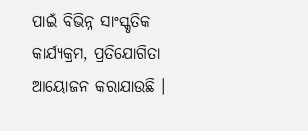ପାଇଁ ବିଭିନ୍ନ ସାଂସ୍କୃତିକ କାର୍ଯ୍ୟକ୍ରମ, ପ୍ରତିଯୋଗିତା ଆୟୋଜନ କରାଯାଉଛି ।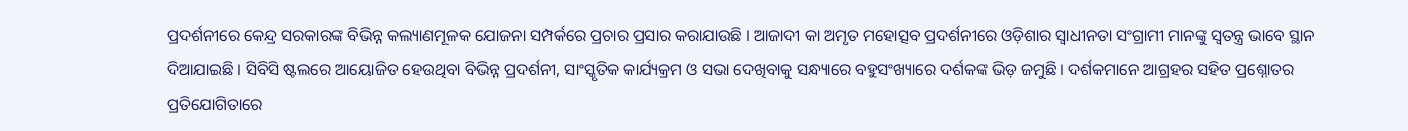ପ୍ରଦର୍ଶନୀରେ କେନ୍ଦ୍ର ସରକାରଙ୍କ ବିଭିନ୍ନ କଲ୍ୟାଣମୂଳକ ଯୋଜନା ସମ୍ପର୍କରେ ପ୍ରଚାର ପ୍ରସାର କରାଯାଉଛି । ଆଜାଦୀ କା ଅମୃତ ମହୋତ୍ସବ ପ୍ରଦର୍ଶନୀରେ ଓଡ଼ିଶାର ସ୍ୱାଧୀନତା ସଂଗ୍ରାମୀ ମାନଙ୍କୁ ସ୍ୱତନ୍ତ୍ର ଭାବେ ସ୍ଥାନ ଦିଆଯାଇଛି । ସିବିସି ଷ୍ଟଲରେ ଆୟୋଜିତ ହେଉଥିବା ବିଭିନ୍ନ ପ୍ରଦର୍ଶନୀ, ସାଂସ୍କୃତିକ କାର୍ଯ୍ୟକ୍ରମ ଓ ସଭା ଦେଖିବାକୁ ସନ୍ଧ୍ୟାରେ ବହୁସଂଖ୍ୟାରେ ଦର୍ଶକଙ୍କ ଭିଡ଼ ଜମୁଛି । ଦର୍ଶକମାନେ ଆଗ୍ରହର ସହିତ ପ୍ରଶ୍ନୋତର ପ୍ରତିଯୋଗିତାରେ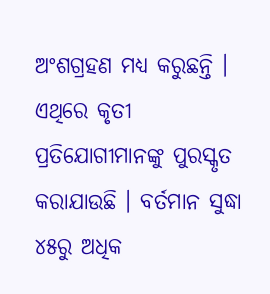ଅଂଶଗ୍ରହଣ ମଧ୍ୟ କରୁଛନ୍ତି । ଏଥିରେ କୃତୀ ପ୍ରତିଯୋଗୀମାନଙ୍କୁ ପୁରସ୍କୃତ କରାଯାଉଛି । ବର୍ତମାନ ସୁଦ୍ଧା ୪୫ରୁ ଅଧିକ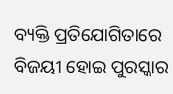ବ୍ୟକ୍ତି ପ୍ରତିଯୋଗିତାରେ ବିଜୟୀ ହୋଇ ପୁରସ୍କାର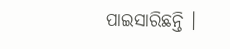ପାଇସାରିଛନ୍ତି ।